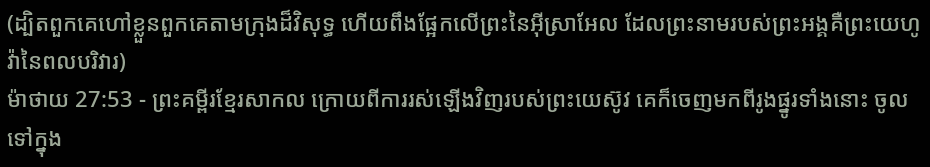(ដ្បិតពួកគេហៅខ្លួនពួកគេតាមក្រុងដ៏វិសុទ្ធ ហើយពឹងផ្អែកលើព្រះនៃអ៊ីស្រាអែល ដែលព្រះនាមរបស់ព្រះអង្គគឺព្រះយេហូវ៉ានៃពលបរិវារ)
ម៉ាថាយ 27:53 - ព្រះគម្ពីរខ្មែរសាកល ក្រោយពីការរស់ឡើងវិញរបស់ព្រះយេស៊ូវ គេក៏ចេញមកពីរូងផ្នូរទាំងនោះ ចូលទៅក្នុង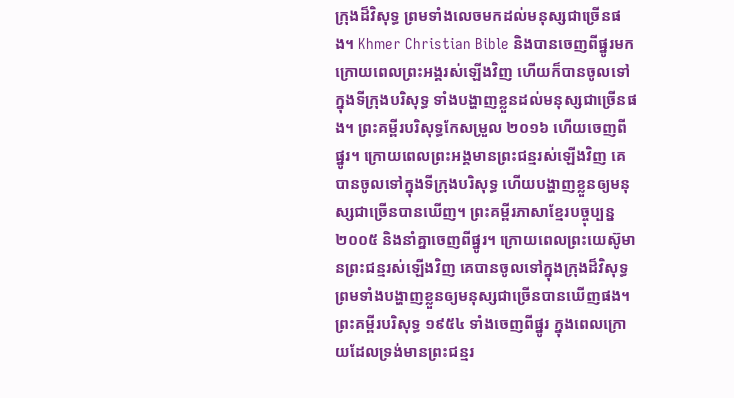ក្រុងដ៏វិសុទ្ធ ព្រមទាំងលេចមកដល់មនុស្សជាច្រើនផង។ Khmer Christian Bible និងបានចេញពីផ្នូរមក ក្រោយពេលព្រះអង្គរស់ឡើងវិញ ហើយក៏បានចូលទៅក្នុងទីក្រុងបរិសុទ្ធ ទាំងបង្ហាញខ្លួនដល់មនុស្សជាច្រើនផង។ ព្រះគម្ពីរបរិសុទ្ធកែសម្រួល ២០១៦ ហើយចេញពីផ្នូរ។ ក្រោយពេលព្រះអង្គមានព្រះជន្មរស់ឡើងវិញ គេបានចូលទៅក្នុងទីក្រុងបរិសុទ្ធ ហើយបង្ហាញខ្លួនឲ្យមនុស្សជាច្រើនបានឃើញ។ ព្រះគម្ពីរភាសាខ្មែរបច្ចុប្បន្ន ២០០៥ និងនាំគ្នាចេញពីផ្នូរ។ ក្រោយពេលព្រះយេស៊ូមានព្រះជន្មរស់ឡើងវិញ គេបានចូលទៅក្នុងក្រុងដ៏វិសុទ្ធ ព្រមទាំងបង្ហាញខ្លួនឲ្យមនុស្សជាច្រើនបានឃើញផង។ ព្រះគម្ពីរបរិសុទ្ធ ១៩៥៤ ទាំងចេញពីផ្នូរ ក្នុងពេលក្រោយដែលទ្រង់មានព្រះជន្មរ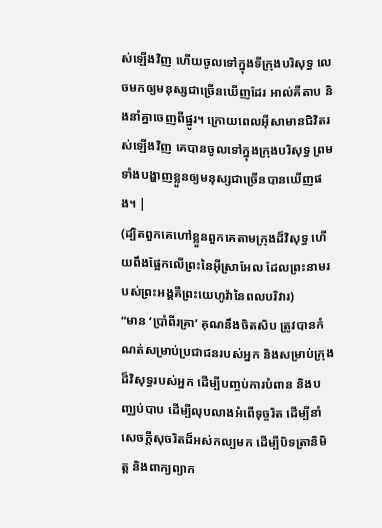ស់ឡើងវិញ ហើយចូលទៅក្នុងទីក្រុងបរិសុទ្ធ លេចមកឲ្យមនុស្សជាច្រើនឃើញដែរ អាល់គីតាប និងនាំគ្នាចេញពីផ្នូរ។ ក្រោយពេលអ៊ីសាមានជិវិតរស់ឡើងវិញ គេបានចូលទៅក្នុងក្រុងបរិសុទ្ធ ព្រមទាំងបង្ហាញខ្លួនឲ្យមនុស្សជាច្រើនបានឃើញផង។ |
(ដ្បិតពួកគេហៅខ្លួនពួកគេតាមក្រុងដ៏វិសុទ្ធ ហើយពឹងផ្អែកលើព្រះនៃអ៊ីស្រាអែល ដែលព្រះនាមរបស់ព្រះអង្គគឺព្រះយេហូវ៉ានៃពលបរិវារ)
“មាន ‘ប្រាំពីរគ្រា’ គុណនឹងចិតសិប ត្រូវបានកំណត់សម្រាប់ប្រជាជនរបស់អ្នក និងសម្រាប់ក្រុងដ៏វិសុទ្ធរបស់អ្នក ដើម្បីបញ្ចប់ការបំពាន និងបញ្ឈប់បាប ដើម្បីលុបលាងអំពើទុច្ចរិត ដើម្បីនាំសេចក្ដីសុចរិតដ៏អស់កល្បមក ដើម្បីបិទត្រានិមិត្ត និងពាក្យព្យាក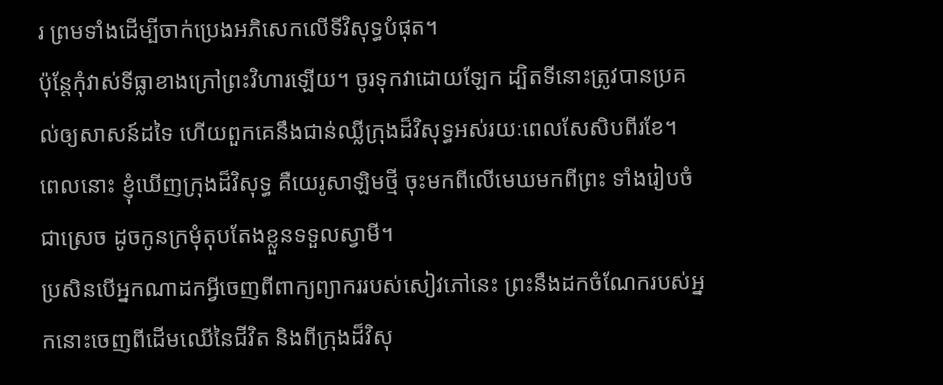រ ព្រមទាំងដើម្បីចាក់ប្រេងអភិសេកលើទីវិសុទ្ធបំផុត។
ប៉ុន្តែកុំវាស់ទីធ្លាខាងក្រៅព្រះវិហារឡើយ។ ចូរទុកវាដោយឡែក ដ្បិតទីនោះត្រូវបានប្រគល់ឲ្យសាសន៍ដទៃ ហើយពួកគេនឹងជាន់ឈ្លីក្រុងដ៏វិសុទ្ធអស់រយៈពេលសែសិបពីរខែ។
ពេលនោះ ខ្ញុំឃើញក្រុងដ៏វិសុទ្ធ គឺយេរូសាឡិមថ្មី ចុះមកពីលើមេឃមកពីព្រះ ទាំងរៀបចំជាស្រេច ដូចកូនក្រមុំតុបតែងខ្លួនទទួលស្វាមី។
ប្រសិនបើអ្នកណាដកអ្វីចេញពីពាក្យព្យាកររបស់សៀវភៅនេះ ព្រះនឹងដកចំណែករបស់អ្នកនោះចេញពីដើមឈើនៃជីវិត និងពីក្រុងដ៏វិសុ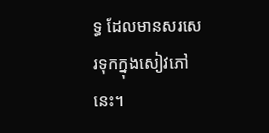ទ្ធ ដែលមានសរសេរទុកក្នុងសៀវភៅនេះ។